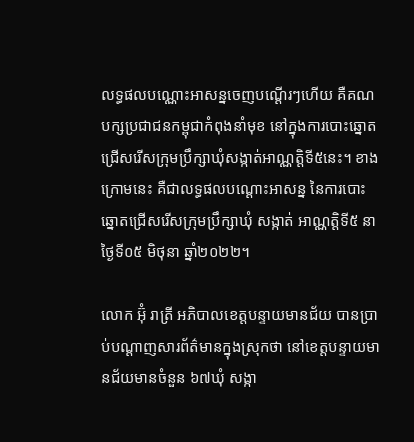លទ្ធផលបណ្ណោះអាសន្នចេញបណ្ដើរៗហើយ គឺគណបក្សប្រជាជនកម្ពុជាកំពុងនាំមុខ នៅក្នុងការបោះឆ្នោតជ្រើសរើសក្រុមប្រឹក្សាឃុំសង្កាត់អាណ្ណត្តិទី៥នេះ។ ខាងក្រោមនេះ គឺជាលទ្ធផលបណ្ដោះអាសន្ន នៃការបោះឆ្នោតជ្រើសរើសក្រុមប្រឹក្សាឃុំ សង្កាត់ អាណ្ណត្តិទី៥ នាថ្ងៃទី០៥ មិថុនា ឆ្នាំ២០២២។

លោក អ៊ុំ រាត្រី អភិបាលខេត្តបន្ទាយមានជ័យ បានប្រាប់បណ្ដាញសារព័ត៌មានក្នុងស្រុកថា នៅខេត្តបន្ទាយមានជ័យមានចំនួន ៦៧ឃុំ សង្កា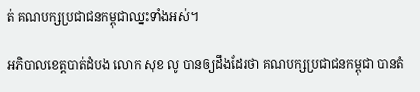ត់ គណបក្សប្រជាជនកម្ពុជាឈ្នះទាំងអស់។

អភិបាលខេត្តបាត់ដំបង លោក សុខ លូ បានឲ្យដឹងដែរថា គណបក្សប្រជាជនកម្ពុជា បានតំ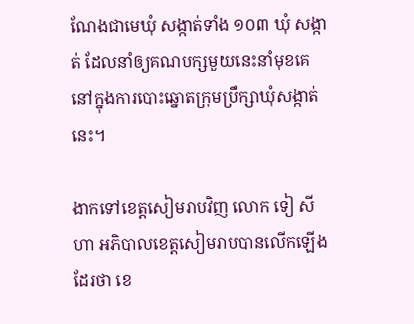ណែងជាមេឃុំ សង្កាត់ទាំង ១០៣ ឃុំ សង្កាត់ ដែលនាំឲ្យគណបក្សមួយនេះនាំមុខគេនៅក្នុងការបោះឆ្នោតក្រុមប្រឹក្សាឃុំសង្កាត់នេះ។

ងាកទៅខេត្តសៀមរាបវិញ លោក ទៀ សីហា អភិបាលខេត្តសៀមរាបបានលើកឡើងដែរថា ខេ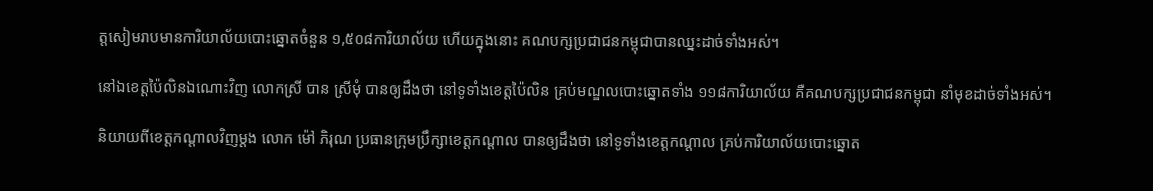ត្តសៀមរាបមានការិយាល័យបោះឆ្នោតចំនួន ១,៥០៨ការិយាល័យ ហើយក្នុងនោះ គណបក្សប្រជាជនកម្ពុជាបានឈ្នះដាច់ទាំងអស់។

នៅឯខេត្តប៉ៃលិនឯណោះវិញ លោកស្រី បាន ស្រីមុំ បានឲ្យដឹងថា នៅទូទាំងខេត្តប៉ៃលិន គ្រប់មណ្ឌលបោះឆ្នោតទាំង ១១៨ការិយាល័យ គឺគណបក្សប្រជាជនកម្ពុជា នាំមុខដាច់ទាំងអស់។

និយាយពីខេត្តកណ្ដាលវិញម្ដង លោក ម៉ៅ ភិរុណ ប្រធានក្រុមប្រឹក្សាខេត្តកណ្ដាល បានឲ្យដឹងថា នៅទូទាំងខេត្តកណ្ដាល គ្រប់ការិយាល័យបោះឆ្នោត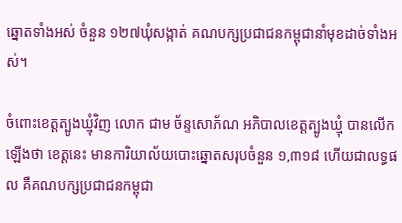ឆ្នោតទាំងអស់ ចំនួន ១២៧ឃុំសង្កាត់ គណបក្សប្រជាជនកម្ពុជានាំមុខដាច់ទាំងអស់។

ចំពោះខេត្តត្បូងឃ្មុំវិញ លោក ជាម ច័ន្ទសោភ័ណ អភិបាលខេត្តត្បូងឃ្មុំ បានលើកឡើងថា ខេត្តនេះ មានការិយាល័យបោះឆ្នោតសរុបចំនួន ១,៣១៨ ហើយជាលទ្ធផល គឺគណបក្សប្រជាជនកម្ពុជា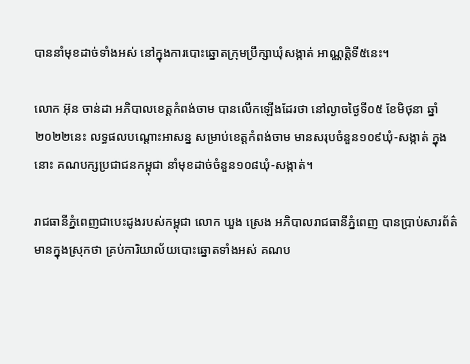បាននាំមុខដាច់ទាំងអស់ នៅក្នុងការបោះឆ្នោតក្រុមប្រឹក្សាឃុំសង្កាត់ អាណ្ណត្តិទី៥នេះ។

លោក អ៊ុន ចាន់ដា អភិបាលខេត្តកំពង់ចាម បានលើកឡើងដែរថា នៅល្ងាចថ្ងៃទី០៥ ខែមិថុនា ឆ្នាំ២០២២នេះ លទ្ធផលបណ្ដោះអាសន្ន សម្រាប់ខេត្តកំពង់ចាម មានសរុបចំនួន១០៩ឃុំ-សង្កាត់ ក្នុងនោះ គណបក្សប្រជាជនកម្ពុជា នាំមុខដាច់ចំនួន១០៨ឃុំ-សង្កាត់។

រាជធានីភ្នំពេញជាបេះដូងរបស់កម្ពុជា លោក ឃួង ស្រេង អភិបាលរាជធានីភ្នំពេញ បានប្រាប់សារព័ត៌មានក្នុងស្រុកថា គ្រប់ការិយាល័យបោះឆ្នោតទាំងអស់ គណប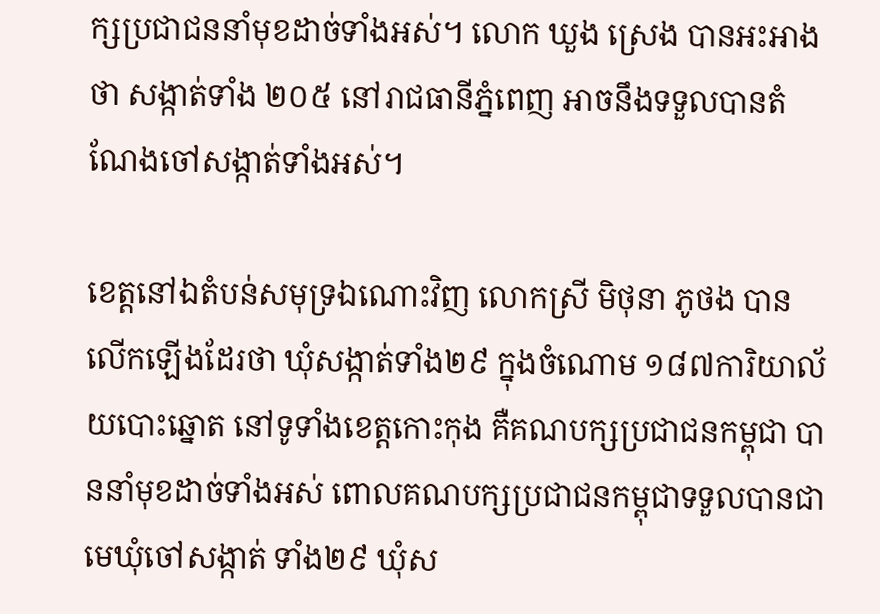ក្សប្រជាជននាំមុខដាច់ទាំងអស់។ លោក ឃួង ស្រេង បានអះអាងថា សង្កាត់ទាំង ២០៥ នៅរាជធានីភ្នំពេញ អាចនឹងទទួលបានតំណែងចៅសង្កាត់ទាំងអស់។

ខេត្តនៅឯតំបន់សមុទ្រឯណោះវិញ លោកស្រី មិថុនា ភូថង បានលើកឡើងដែរថា ឃុំសង្កាត់ទាំង២៩ ក្នុងចំណោម ១៨៧ការិយាល័យបោះឆ្នោត នៅទូទាំងខេត្តកោះកុង គឺគណបក្សប្រជាជនកម្ពុជា បាននាំមុខដាច់ទាំងអស់ ពោលគណបក្សប្រជាជនកម្ពុជាទទួលបានជាមេឃុំចៅសង្កាត់ ទាំង២៩ ឃុំស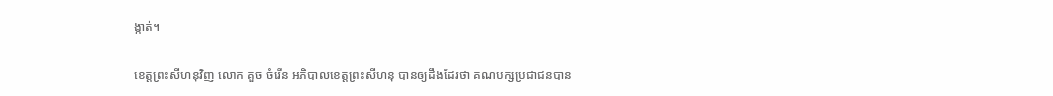ង្កាត់។

ខេត្តព្រះសីហនុវិញ លោក គួច ចំរើន អភិបាលខេត្តព្រះសីហនុ បានឲ្យដឹងដែរថា គណបក្សប្រជាជនបាន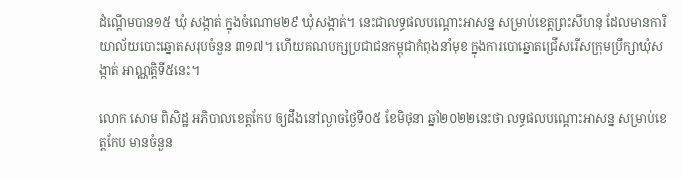ដំណ្ដើមបាន១៥ ឃុំ សង្កាត់ ក្នុងចំណោម២៩ ឃុំសង្កាត់។ នេះជាលទ្ធផលបណ្ដោះអាសន្ន សម្រាប់ខេត្តព្រះសីហនុ ដែលមានការិយាល័យបោះឆ្នោតសរុបចំនួន ៣១៧។ ហើយគណបក្សប្រជាជនកម្ពុជាកំពុងនាំមុខ ក្នុងការបោឆ្នោតជ្រើសរើសក្រុមប្រឹក្សាឃុំសង្កាត់ អាណ្ណត្តិទី៥នេះ។

លោក សោម ពិសិដ្ឋ អភិបាលខេត្តកែប ឲ្យដឹងនៅល្ងាចថ្ងៃទី០៥ ខែមិថុនា ឆ្នាំ២០២២នេះថា លទ្ធផលបណ្ដោះអាសន្ន សម្រាប់ខេត្តកែប មានចំនួន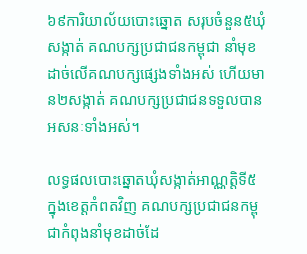៦៩ការិយាល័យបោះឆ្នោត សរុបចំនួន៥ឃុំសង្កាត់ គណបក្សប្រជាជនកម្ពុជា នាំមុខដាច់លើគណបក្សផ្សេងទាំងអស់ ហើយមាន២សង្កាត់ គណបក្សប្រជាជនទទួលបានអសនៈទាំងអស់។

លទ្ធផលបោះឆ្នោតឃុំសង្កាត់អាណ្ណត្តិទី៥ ក្នុងខេត្តកំពតវិញ គណបក្សប្រជាជនកម្ពុជាកំពុងនាំមុខដាច់ដែ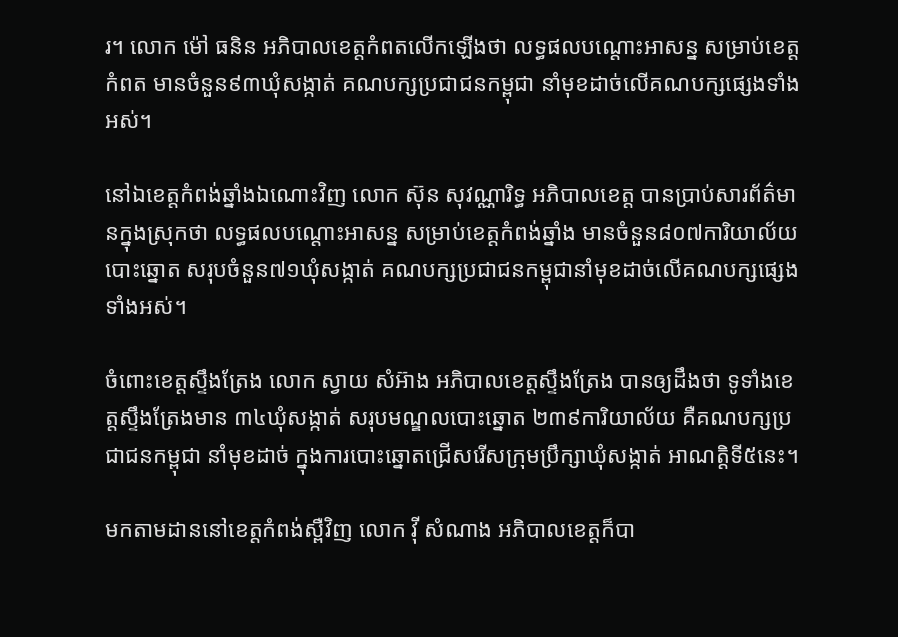រ។ លោក ម៉ៅ ធនិន អភិបាលខេត្តកំពតលើកឡើងថា លទ្ធផលបណ្ដោះអាសន្ន សម្រាប់ខេត្តកំពត មានចំនួន៩៣ឃុំសង្កាត់ គណបក្សប្រជាជនកម្ពុជា នាំមុខដាច់លើគណបក្សផ្សេងទាំងអស់។

នៅឯខេត្តកំពង់ឆ្នាំងឯណោះវិញ លោក ស៊ុន សុវណ្ណារិទ្ធ អភិបាលខេត្ត បានប្រាប់សារព័ត៌មានក្នុងស្រុកថា លទ្ធផលបណ្ដោះអាសន្ន សម្រាប់ខេត្តកំពង់ឆ្នាំង មានចំនួន៨០៧ការិយាល័យបោះឆ្នោត សរុបចំនួន៧១ឃុំសង្កាត់ គណបក្សប្រជាជនកម្ពុជានាំមុខដាច់លើគណបក្សផ្សេងទាំងអស់។

ចំពោះខេត្តស្ទឹងត្រែង លោក ស្វាយ សំអ៊ាង អភិបាលខេត្តស្ទឹងត្រែង បានឲ្យដឹងថា ទូទាំងខេត្តស្ទឹងត្រែងមាន ៣៤ឃុំសង្កាត់ សរុបមណ្ឌលបោះឆ្នោត ២៣៩ការិយាល័យ គឺគណបក្សប្រជាជនកម្ពុជា នាំមុខដាច់ ក្នុងការបោះឆ្នោតជ្រើសរើសក្រុមប្រឹក្សាឃុំសង្កាត់ អាណត្តិទី៥នេះ។

មកតាមដាននៅខេត្តកំពង់ស្ពឺវិញ លោក វ៉ី សំណាង អភិបាលខេត្ដក៏បា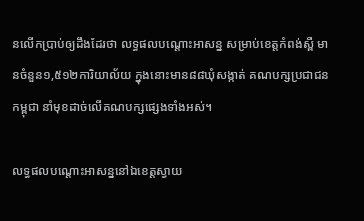នលើកប្រាប់ឲ្យដឹងដែរថា លទ្ធផលបណ្ដោះអាសន្ន សម្រាប់ខេត្តកំពង់ស្ពឺ មានចំនួន១,៥១២ការិយាល័យ ក្នុងនោះមាន៨៨ឃុំសង្កាត់ គណបក្សប្រជាជនកម្ពុជា នាំមុខដាច់លើគណបក្សផ្សេងទាំងអស់។

លទ្ធផលបណ្ដោះអាសន្ននៅឯខេត្តស្វាយ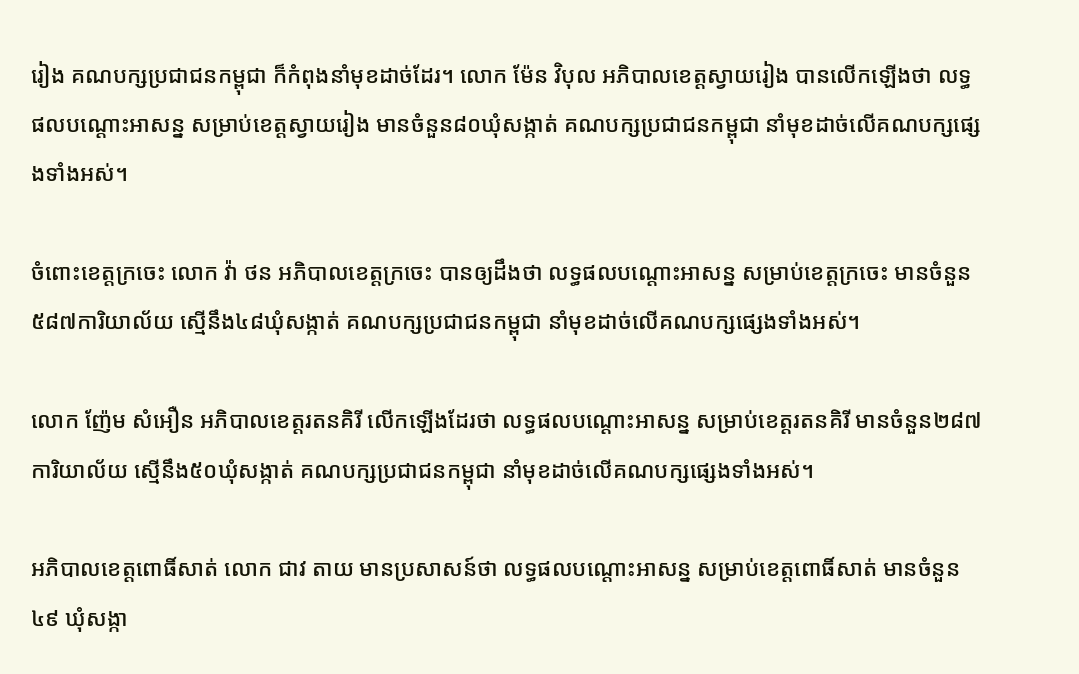រៀង គណបក្សប្រជាជនកម្ពុជា ក៏កំពុងនាំមុខដាច់ដែរ។ លោក ម៉ែន វិបុល អភិបាលខេត្តស្វាយរៀង បានលើកឡើងថា លទ្ធផលបណ្ដោះអាសន្ន សម្រាប់ខេត្តស្វាយរៀង មានចំនួន៨០ឃុំសង្កាត់ គណបក្សប្រជាជនកម្ពុជា នាំមុខដាច់លើគណបក្សផ្សេងទាំងអស់។

ចំពោះខេត្តក្រចេះ លោក វ៉ា ថន អភិបាលខេត្តក្រចេះ បានឲ្យដឹងថា លទ្ធផលបណ្ដោះអាសន្ន សម្រាប់ខេត្តក្រចេះ មានចំនួន៥៨៧ការិយាល័យ ស្មើនឹង៤៨ឃុំសង្កាត់ គណបក្សប្រជាជនកម្ពុជា នាំមុខដាច់លើគណបក្សផ្សេងទាំងអស់។

លោក ញ៉ែម សំអឿន អភិបាលខេត្តរតនគិរី លើកឡើងដែរថា លទ្ធផលបណ្ដោះអាសន្ន សម្រាប់ខេត្តរតនគិរី មានចំនួន២៨៧ការិយាល័យ ស្មើនឹង៥០ឃុំសង្កាត់ គណបក្សប្រជាជនកម្ពុជា នាំមុខដាច់លើគណបក្សផ្សេងទាំងអស់។

អភិបាលខេត្តពោធិ៍សាត់ លោក ជាវ តាយ មានប្រសាសន៍ថា លទ្ធផលបណ្ដោះអាសន្ន សម្រាប់ខេត្តពោធិ៍សាត់ មានចំនួន៤៩ ឃុំសង្កា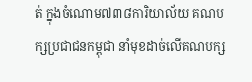ត់ ក្នុងចំណោម៧៣៨ការិយាល័យ គណបក្សប្រជាជនកម្ពុជា នាំមុខដាច់លើគណបក្ស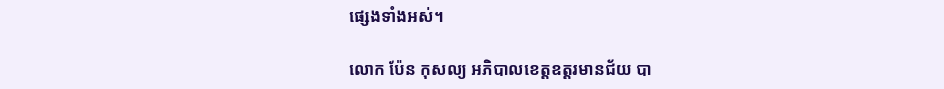ផ្សេងទាំងអស់។

លោក ប៉ែន កុសល្យ អភិបាលខេត្តឧត្តរមានជ័យ បា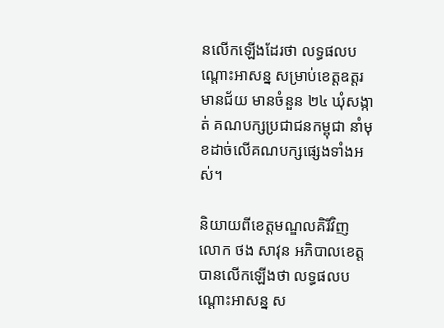នលើកឡើងដែរថា លទ្ធផលបណ្ដោះអាសន្ន សម្រាប់ខេត្តឧត្តរមានជ័យ មានចំនួន ២៤ ឃុំសង្កាត់ គណបក្សប្រជាជនកម្ពុជា នាំមុខដាច់លើគណបក្សផ្សេងទាំងអស់។

និយាយពីខេត្តមណ្ឌលគិរីវិញ លោក ថង សាវុន អភិបាលខេត្តបានលើកឡើងថា លទ្ធផលបណ្ដោះអាសន្ន ស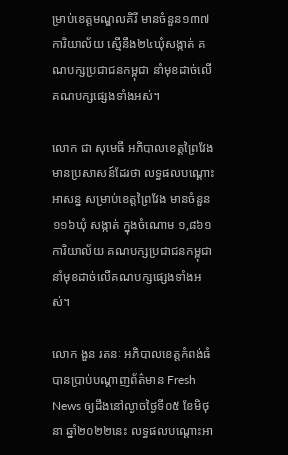ម្រាប់ខេត្តមណ្ឌលគិរី មានចំនួន១៣៧ការិយាល័យ ស្មើនឹង២៤ឃុំសង្កាត់ គណបក្សប្រជាជនកម្ពុជា នាំមុខដាច់លើគណបក្សផ្សេងទាំងអស់។

លោក ជា សុមេធី អភិបាលខេត្តព្រៃវែង មានប្រសាសន៍ដែរថា លទ្ធផលបណ្ដោះអាសន្ន សម្រាប់ខេត្តព្រៃវែង មានចំនួន ១១៦ឃុំ សង្កាត់ ក្នុងចំណោម ១,៨៦១ការិយាល័យ គណបក្សប្រជាជនកម្ពុជា នាំមុខដាច់លើគណបក្សផ្សេងទាំងអស់។

លោក ងួន រតនៈ អភិបាលខេត្តកំពង់ធំ បានប្រាប់បណ្ដាញព័ត៌មាន Fresh News ឲ្យដឹងនៅល្ងាចថ្ងៃទី០៥ ខែមិថុនា ឆ្នាំ២០២២នេះ លទ្ធផលបណ្ដោះអា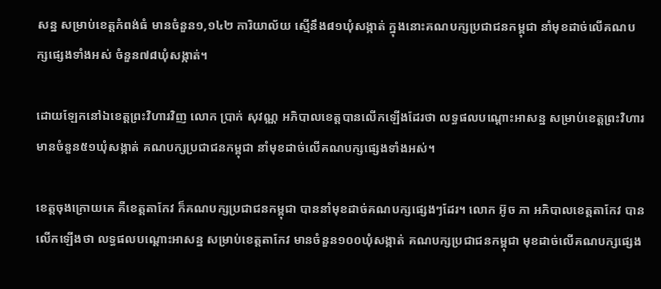សន្ន សម្រាប់ខេត្តកំពង់ធំ មានចំនួន១,១៤២ ការិយាល័យ ស្មើនឹង៨១ឃុំសង្កាត់ ក្នុងនោះគណបក្សប្រជាជនកម្ពុជា នាំមុខដាច់លើគណបក្សផ្សេងទាំងអស់ ចំនួន៧៨ឃុំសង្កាត់។

ដោយឡែកនៅឯខេត្តព្រះវិហារវិញ លោក ប្រាក់ សុវណ្ណ អភិបាលខេត្តបានលើកឡើងដែរថា លទ្ធផលបណ្ដោះអាសន្ន សម្រាប់ខេត្តព្រះវិហារ មានចំនួន៥១ឃុំសង្កាត់ គណបក្សប្រជាជនកម្ពុជា នាំមុខដាច់លើគណបក្សផ្សេងទាំងអស់។

ខេត្តចុងក្រោយគេ គឺខេត្តតាកែវ ក៏គណបក្សប្រជាជនកម្ពុជា បាននាំមុខដាច់គណបក្សផ្សេងៗដែរ។ លោក អ៊ូច ភា អភិបាលខេត្តតាកែវ បានលើកឡើងថា លទ្ធផលបណ្ដោះអាសន្ន សម្រាប់ខេត្តតាកែវ មានចំនួន១០០ឃុំសង្កាត់ គណបក្សប្រជាជនកម្ពុជា មុខដាច់លើគណបក្សផ្សេង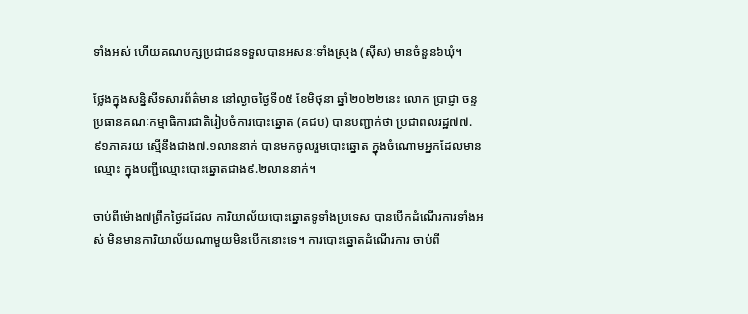ទាំងអស់ ហើយគណបក្សប្រជាជនទទួលបានអសនៈទាំងស្រុង (ស៊ីស) មានចំនួន៦ឃុំ។

ថ្លែងក្នុងសន្និសីទសារព័ត៌មាន នៅល្ងាចថ្ងៃទី០៥ ខែមិថុនា ឆ្នាំ២០២២នេះ លោក ប្រាជ្ញា ចន្ទ ប្រធានគណៈកម្មាធិការជាតិរៀបចំការបោះឆ្នោត (គជប) បានបញ្ជាក់ថា ប្រជាពលរដ្ឋ៧៧.៩១ភាគរយ ស្មើនឹងជាង៧.១លាននាក់ បានមកចូលរួមបោះឆ្នោត ក្នុងចំណោមអ្នកដែលមានឈ្មោះ ក្នុងបញ្ជីឈ្មោះបោះឆ្នោតជាង៩.២លាននាក់។

ចាប់ពីម៉ោង៧ព្រឹកថ្ងៃដដែល ការិយាល័យបោះឆ្នោតទូទាំងប្រទេស បានបើកដំណើរការទាំងអស់ មិនមានការិយាល័យណាមួយមិនបើកនោះទេ។ ការបោះឆ្នោតដំណើរការ ចាប់ពី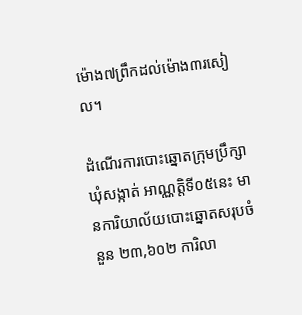ម៉ោង៧ព្រឹកដល់ម៉ោង៣រសៀល។

ដំណើរការបោះឆ្នោតក្រុមប្រឹក្សាឃុំសង្កាត់ អាណ្ណត្តិទី០៥នេះ មានការិយាល័យបោះឆ្នោតសរុបចំនួន ២៣,៦០២ ការិលា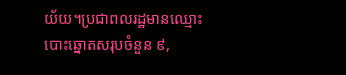យ័យ។ប្រជាពលរដ្ឋមានឈ្មោះបោះឆ្នោតសរុបចំនួន ៩,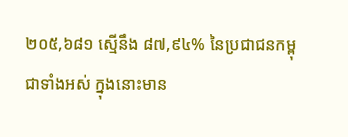២០៥,៦៨១ ស្មើនឹង ៨៧,៩៤% នៃប្រជាជនកម្ពុជាទាំងអស់ ក្នុងនោះមាន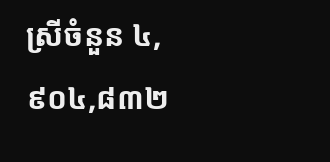ស្រីចំនួន ៤,៩០៤,៨៣២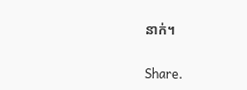នាក់។

Share.